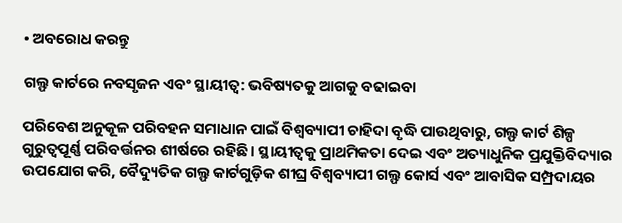• ଅବରୋଧ କରନ୍ତୁ

ଗଲ୍ଫ କାର୍ଟରେ ନବସୃଜନ ଏବଂ ସ୍ଥାୟୀତ୍ୱ: ଭବିଷ୍ୟତକୁ ଆଗକୁ ବଢାଇବା

ପରିବେଶ ଅନୁକୂଳ ପରିବହନ ସମାଧାନ ପାଇଁ ବିଶ୍ୱବ୍ୟାପୀ ଚାହିଦା ବୃଦ୍ଧି ପାଉଥିବାରୁ, ଗଲ୍ଫ କାର୍ଟ ଶିଳ୍ପ ଗୁରୁତ୍ୱପୂର୍ଣ୍ଣ ପରିବର୍ତ୍ତନର ଶୀର୍ଷରେ ରହିଛି। ସ୍ଥାୟୀତ୍ୱକୁ ପ୍ରାଥମିକତା ଦେଇ ଏବଂ ଅତ୍ୟାଧୁନିକ ପ୍ରଯୁକ୍ତିବିଦ୍ୟାର ଉପଯୋଗ କରି, ବୈଦ୍ୟୁତିକ ଗଲ୍ଫ କାର୍ଟଗୁଡ଼ିକ ଶୀଘ୍ର ବିଶ୍ୱବ୍ୟାପୀ ଗଲ୍ଫ କୋର୍ସ ଏବଂ ଆବାସିକ ସମ୍ପ୍ରଦାୟର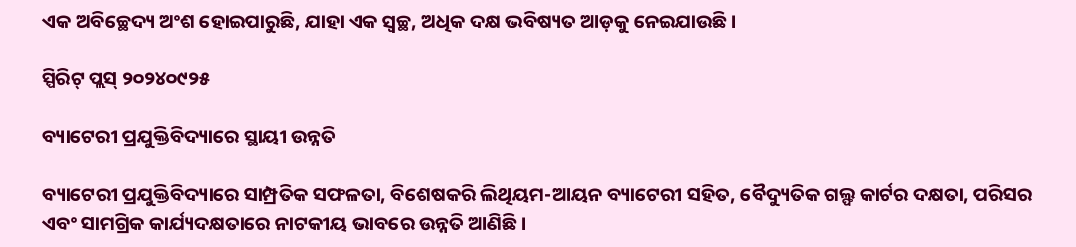ଏକ ଅବିଚ୍ଛେଦ୍ୟ ଅଂଶ ହୋଇପାରୁଛି, ଯାହା ଏକ ସ୍ୱଚ୍ଛ, ଅଧିକ ଦକ୍ଷ ଭବିଷ୍ୟତ ଆଡ଼କୁ ନେଇଯାଉଛି।

ସ୍ପିରିଟ୍ ପ୍ଲସ୍ ୨୦୨୪୦୯୨୫

ବ୍ୟାଟେରୀ ପ୍ରଯୁକ୍ତିବିଦ୍ୟାରେ ସ୍ଥାୟୀ ଉନ୍ନତି

ବ୍ୟାଟେରୀ ପ୍ରଯୁକ୍ତିବିଦ୍ୟାରେ ସାମ୍ପ୍ରତିକ ସଫଳତା, ବିଶେଷକରି ଲିଥିୟମ-ଆୟନ ବ୍ୟାଟେରୀ ସହିତ, ବୈଦ୍ୟୁତିକ ଗଲ୍ଫ କାର୍ଟର ଦକ୍ଷତା, ପରିସର ଏବଂ ସାମଗ୍ରିକ କାର୍ଯ୍ୟଦକ୍ଷତାରେ ନାଟକୀୟ ଭାବରେ ଉନ୍ନତି ଆଣିଛି।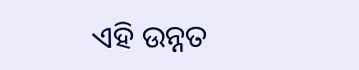ଏହି ଉନ୍ନତ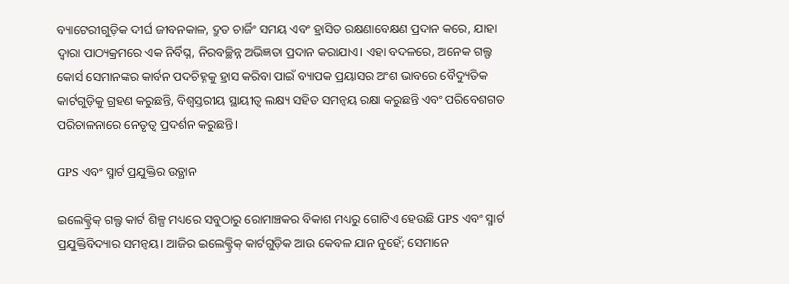ବ୍ୟାଟେରୀଗୁଡ଼ିକ ଦୀର୍ଘ ଜୀବନକାଳ, ଦ୍ରୁତ ଚାର୍ଜିଂ ସମୟ ଏବଂ ହ୍ରାସିତ ରକ୍ଷଣାବେକ୍ଷଣ ପ୍ରଦାନ କରେ, ଯାହା ଦ୍ଵାରା ପାଠ୍ୟକ୍ରମରେ ଏକ ନିର୍ବିଘ୍ନ, ନିରବଚ୍ଛିନ୍ନ ଅଭିଜ୍ଞତା ପ୍ରଦାନ କରାଯାଏ। ଏହା ବଦଳରେ, ଅନେକ ଗଲ୍ଫ କୋର୍ସ ସେମାନଙ୍କର କାର୍ବନ ପଦଚିହ୍ନକୁ ହ୍ରାସ କରିବା ପାଇଁ ବ୍ୟାପକ ପ୍ରୟାସର ଅଂଶ ଭାବରେ ବୈଦ୍ୟୁତିକ କାର୍ଟଗୁଡ଼ିକୁ ଗ୍ରହଣ କରୁଛନ୍ତି, ବିଶ୍ୱସ୍ତରୀୟ ସ୍ଥାୟୀତ୍ୱ ଲକ୍ଷ୍ୟ ସହିତ ସମନ୍ୱୟ ରକ୍ଷା କରୁଛନ୍ତି ଏବଂ ପରିବେଶଗତ ପରିଚାଳନାରେ ନେତୃତ୍ୱ ପ୍ରଦର୍ଶନ କରୁଛନ୍ତି।

GPS ଏବଂ ସ୍ମାର୍ଟ ପ୍ରଯୁକ୍ତିର ଉତ୍ଥାନ

ଇଲେକ୍ଟ୍ରିକ୍ ଗଲ୍ଫ କାର୍ଟ ଶିଳ୍ପ ମଧ୍ୟରେ ସବୁଠାରୁ ରୋମାଞ୍ଚକର ବିକାଶ ମଧ୍ୟରୁ ଗୋଟିଏ ହେଉଛି GPS ଏବଂ ସ୍ମାର୍ଟ ପ୍ରଯୁକ୍ତିବିଦ୍ୟାର ସମନ୍ୱୟ। ଆଜିର ଇଲେକ୍ଟ୍ରିକ୍ କାର୍ଟଗୁଡ଼ିକ ଆଉ କେବଳ ଯାନ ନୁହେଁ; ସେମାନେ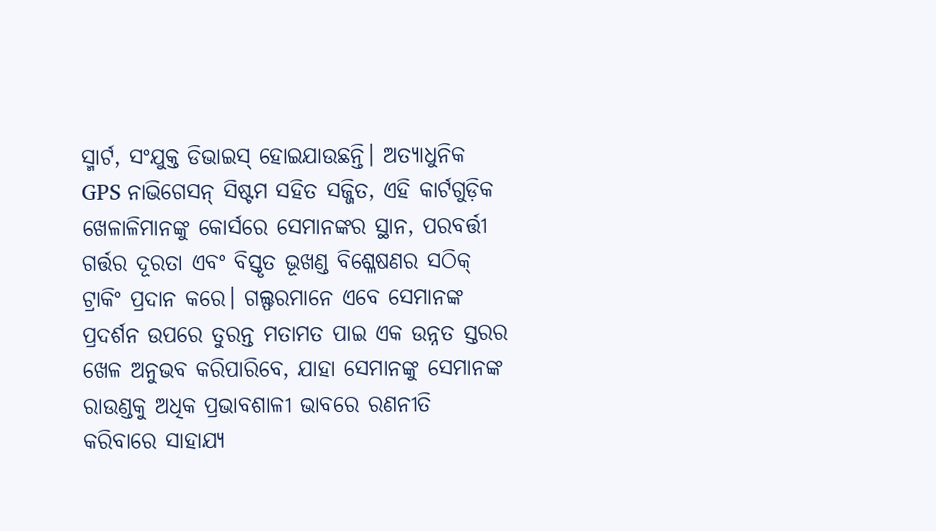ସ୍ମାର୍ଟ, ସଂଯୁକ୍ତ ଡିଭାଇସ୍ ହୋଇଯାଉଛନ୍ତି। ଅତ୍ୟାଧୁନିକ GPS ନାଭିଗେସନ୍ ସିଷ୍ଟମ ସହିତ ସଜ୍ଜିତ, ଏହି କାର୍ଟଗୁଡ଼ିକ ଖେଳାଳିମାନଙ୍କୁ କୋର୍ସରେ ସେମାନଙ୍କର ସ୍ଥାନ, ପରବର୍ତ୍ତୀ ଗର୍ତ୍ତର ଦୂରତା ଏବଂ ବିସ୍ତୃତ ଭୂଖଣ୍ଡ ବିଶ୍ଳେଷଣର ସଠିକ୍ ଟ୍ରାକିଂ ପ୍ରଦାନ କରେ। ଗଲ୍ଫରମାନେ ଏବେ ସେମାନଙ୍କ ପ୍ରଦର୍ଶନ ଉପରେ ତୁରନ୍ତ ମତାମତ ପାଇ ଏକ ଉନ୍ନତ ସ୍ତରର ଖେଳ ଅନୁଭବ କରିପାରିବେ, ଯାହା ସେମାନଙ୍କୁ ସେମାନଙ୍କ ରାଉଣ୍ଡକୁ ଅଧିକ ପ୍ରଭାବଶାଳୀ ଭାବରେ ରଣନୀତି କରିବାରେ ସାହାଯ୍ୟ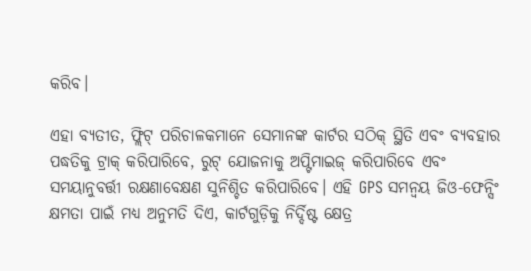କରିବ।

ଏହା ବ୍ୟତୀତ, ଫ୍ଲିଟ୍ ପରିଚାଳକମାନେ ସେମାନଙ୍କ କାର୍ଟର ସଠିକ୍ ସ୍ଥିତି ଏବଂ ବ୍ୟବହାର ପଦ୍ଧତିକୁ ଟ୍ରାକ୍ କରିପାରିବେ, ରୁଟ୍ ଯୋଜନାକୁ ଅପ୍ଟିମାଇଜ୍ କରିପାରିବେ ଏବଂ ସମୟାନୁବର୍ତ୍ତୀ ରକ୍ଷଣାବେକ୍ଷଣ ସୁନିଶ୍ଚିତ କରିପାରିବେ। ଏହି GPS ସମନ୍ୱୟ ଜିଓ-ଫେନ୍ସିଂ କ୍ଷମତା ପାଇଁ ମଧ୍ୟ ଅନୁମତି ଦିଏ, କାର୍ଟଗୁଡ଼ିକୁ ନିର୍ଦ୍ଦିଷ୍ଟ କ୍ଷେତ୍ର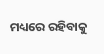ମଧ୍ୟରେ ରହିବାକୁ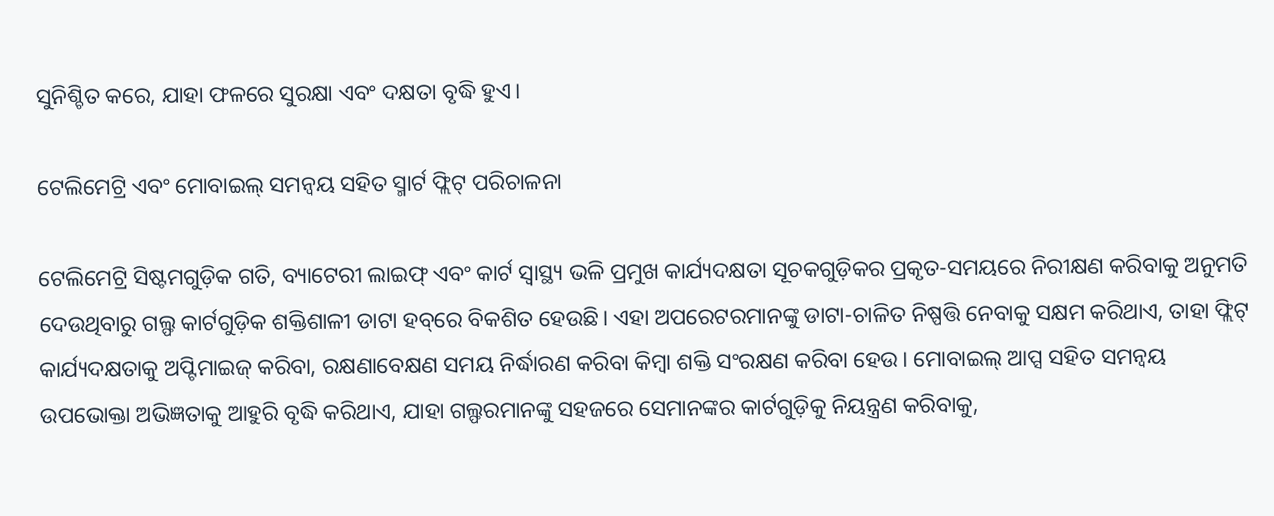ସୁନିଶ୍ଚିତ କରେ, ଯାହା ଫଳରେ ସୁରକ୍ଷା ଏବଂ ଦକ୍ଷତା ବୃଦ୍ଧି ହୁଏ।

ଟେଲିମେଟ୍ରି ଏବଂ ମୋବାଇଲ୍ ସମନ୍ୱୟ ସହିତ ସ୍ମାର୍ଟ ଫ୍ଲିଟ୍ ପରିଚାଳନା

ଟେଲିମେଟ୍ରି ସିଷ୍ଟମଗୁଡ଼ିକ ଗତି, ବ୍ୟାଟେରୀ ଲାଇଫ୍ ଏବଂ କାର୍ଟ ସ୍ୱାସ୍ଥ୍ୟ ଭଳି ପ୍ରମୁଖ କାର୍ଯ୍ୟଦକ୍ଷତା ସୂଚକଗୁଡ଼ିକର ପ୍ରକୃତ-ସମୟରେ ନିରୀକ୍ଷଣ କରିବାକୁ ଅନୁମତି ଦେଉଥିବାରୁ ଗଲ୍ଫ କାର୍ଟଗୁଡ଼ିକ ଶକ୍ତିଶାଳୀ ଡାଟା ହବ୍‌ରେ ବିକଶିତ ହେଉଛି। ଏହା ଅପରେଟରମାନଙ୍କୁ ଡାଟା-ଚାଳିତ ନିଷ୍ପତ୍ତି ନେବାକୁ ସକ୍ଷମ କରିଥାଏ, ତାହା ଫ୍ଲିଟ୍ କାର୍ଯ୍ୟଦକ୍ଷତାକୁ ଅପ୍ଟିମାଇଜ୍ କରିବା, ରକ୍ଷଣାବେକ୍ଷଣ ସମୟ ନିର୍ଦ୍ଧାରଣ କରିବା କିମ୍ବା ଶକ୍ତି ସଂରକ୍ଷଣ କରିବା ହେଉ। ମୋବାଇଲ୍ ଆପ୍ସ ସହିତ ସମନ୍ୱୟ ଉପଭୋକ୍ତା ଅଭିଜ୍ଞତାକୁ ଆହୁରି ବୃଦ୍ଧି କରିଥାଏ, ଯାହା ଗଲ୍ଫରମାନଙ୍କୁ ସହଜରେ ସେମାନଙ୍କର କାର୍ଟଗୁଡ଼ିକୁ ନିୟନ୍ତ୍ରଣ କରିବାକୁ,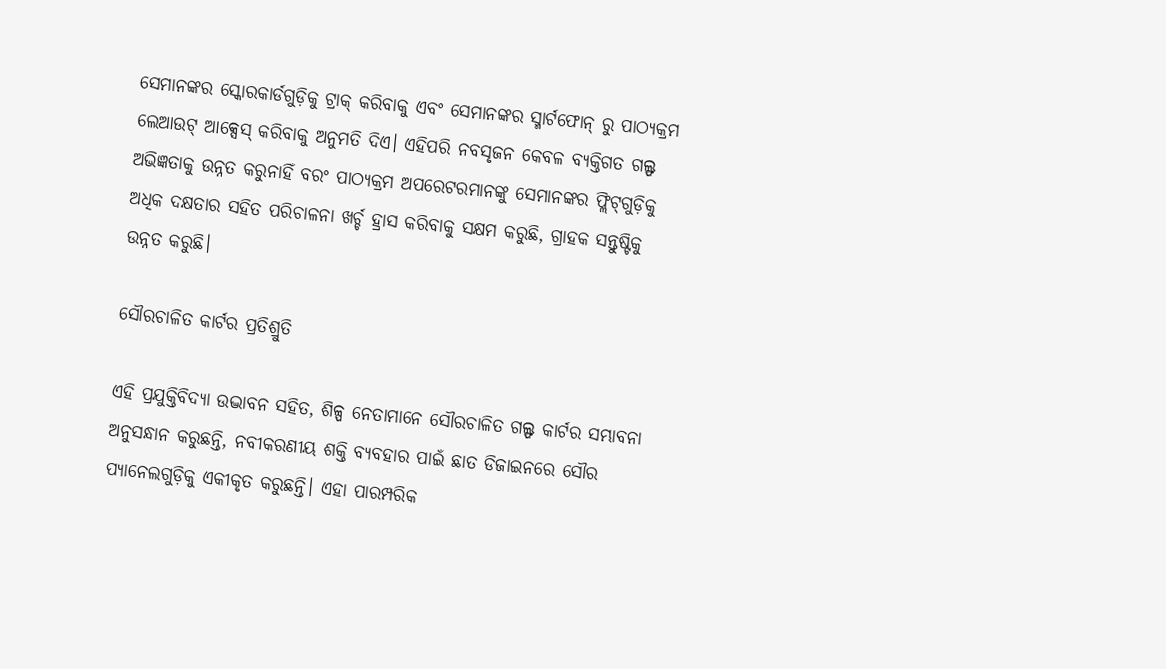ସେମାନଙ୍କର ସ୍କୋରକାର୍ଡଗୁଡ଼ିକୁ ଟ୍ରାକ୍ କରିବାକୁ ଏବଂ ସେମାନଙ୍କର ସ୍ମାର୍ଟଫୋନ୍ ରୁ ପାଠ୍ୟକ୍ରମ ଲେଆଉଟ୍ ଆକ୍ସେସ୍ କରିବାକୁ ଅନୁମତି ଦିଏ। ଏହିପରି ନବସୃଜନ କେବଳ ବ୍ୟକ୍ତିଗତ ଗଲ୍ଫ ଅଭିଜ୍ଞତାକୁ ଉନ୍ନତ କରୁନାହିଁ ବରଂ ପାଠ୍ୟକ୍ରମ ଅପରେଟରମାନଙ୍କୁ ସେମାନଙ୍କର ଫ୍ଲିଟ୍‌ଗୁଡ଼ିକୁ ଅଧିକ ଦକ୍ଷତାର ସହିତ ପରିଚାଳନା ଖର୍ଚ୍ଚ ହ୍ରାସ କରିବାକୁ ସକ୍ଷମ କରୁଛି, ଗ୍ରାହକ ସନ୍ତୁଷ୍ଟିକୁ ଉନ୍ନତ କରୁଛି।

ସୌରଚାଳିତ କାର୍ଟର ପ୍ରତିଶ୍ରୁତି

ଏହି ପ୍ରଯୁକ୍ତିବିଦ୍ୟା ଉଦ୍ଭାବନ ସହିତ, ଶିଳ୍ପ ନେତାମାନେ ସୌରଚାଳିତ ଗଲ୍ଫ କାର୍ଟର ସମ୍ଭାବନା ଅନୁସନ୍ଧାନ କରୁଛନ୍ତି, ନବୀକରଣୀୟ ଶକ୍ତି ବ୍ୟବହାର ପାଇଁ ଛାତ ଡିଜାଇନରେ ସୌର ପ୍ୟାନେଲଗୁଡ଼ିକୁ ଏକୀକୃତ କରୁଛନ୍ତି। ଏହା ପାରମ୍ପରିକ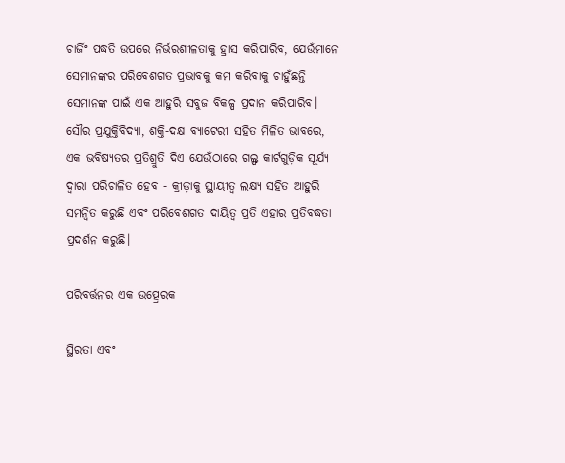ଚାର୍ଜିଂ ପଦ୍ଧତି ଉପରେ ନିର୍ଭରଶୀଳତାକୁ ହ୍ରାସ କରିପାରିବ, ଯେଉଁମାନେ ସେମାନଙ୍କର ପରିବେଶଗତ ପ୍ରଭାବକୁ କମ କରିବାକୁ ଚାହୁଁଛନ୍ତି ସେମାନଙ୍କ ପାଇଁ ଏକ ଆହୁରି ସବୁଜ ବିକଳ୍ପ ପ୍ରଦାନ କରିପାରିବ। ସୌର ପ୍ରଯୁକ୍ତିବିଦ୍ୟା, ଶକ୍ତି-ଦକ୍ଷ ବ୍ୟାଟେରୀ ସହିତ ମିଳିତ ଭାବରେ, ଏକ ଭବିଷ୍ୟତର ପ୍ରତିଶ୍ରୁତି ଦିଏ ଯେଉଁଠାରେ ଗଲ୍ଫ କାର୍ଟଗୁଡ଼ିକ ସୂର୍ଯ୍ୟ ଦ୍ୱାରା ପରିଚାଳିତ ହେବ - କ୍ରୀଡ଼ାକୁ ସ୍ଥାୟୀତ୍ୱ ଲକ୍ଷ୍ୟ ସହିତ ଆହୁରି ସମନ୍ୱିତ କରୁଛି ଏବଂ ପରିବେଶଗତ ଦାୟିତ୍ୱ ପ୍ରତି ଏହାର ପ୍ରତିବଦ୍ଧତା ପ୍ରଦର୍ଶନ କରୁଛି।

ପରିବର୍ତ୍ତନର ଏକ ଉତ୍ପ୍ରେରକ

ସ୍ଥିରତା ଏବଂ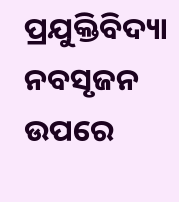ପ୍ରଯୁକ୍ତିବିଦ୍ୟା ନବସୃଜନ ଉପରେ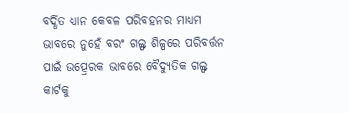ବର୍ଦ୍ଧିତ ଧ୍ୟାନ କେବଳ ପରିବହନର ମାଧ୍ୟମ ଭାବରେ ନୁହେଁ ବରଂ ଗଲ୍ଫ ଶିଳ୍ପରେ ପରିବର୍ତ୍ତନ ପାଇଁ ଉତ୍ପ୍ରେରକ ଭାବରେ ବୈଦ୍ୟୁତିକ ଗଲ୍ଫ କାର୍ଟକୁ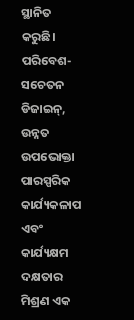ସ୍ଥାନିତ କରୁଛି। ପରିବେଶ-ସଚେତନ ଡିଜାଇନ୍, ଉନ୍ନତ ଉପଭୋକ୍ତା ପାରସ୍ପରିକ କାର୍ଯ୍ୟକଳାପ ଏବଂ କାର୍ଯ୍ୟକ୍ଷମ ଦକ୍ଷତାର ମିଶ୍ରଣ ଏକ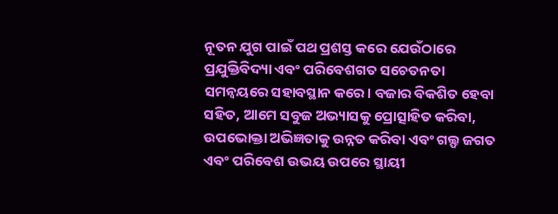ନୂତନ ଯୁଗ ପାଇଁ ପଥ ପ୍ରଶସ୍ତ କରେ ଯେଉଁଠାରେ ପ୍ରଯୁକ୍ତିବିଦ୍ୟା ଏବଂ ପରିବେଶଗତ ସଚେତନତା ସମନ୍ୱୟରେ ସହାବସ୍ଥାନ କରେ। ବଜାର ବିକଶିତ ହେବା ସହିତ, ଆମେ ସବୁଜ ଅଭ୍ୟାସକୁ ପ୍ରୋତ୍ସାହିତ କରିବା, ଉପଭୋକ୍ତା ଅଭିଜ୍ଞତାକୁ ଉନ୍ନତ କରିବା ଏବଂ ଗଲ୍ଫ ଜଗତ ଏବଂ ପରିବେଶ ଉଭୟ ଉପରେ ସ୍ଥାୟୀ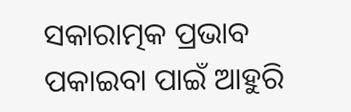ସକାରାତ୍ମକ ପ୍ରଭାବ ପକାଇବା ପାଇଁ ଆହୁରି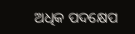ଅଧିକ ପଦକ୍ଷେପ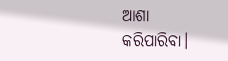ଆଶା କରିପାରିବା।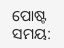ପୋଷ୍ଟ ସମୟ: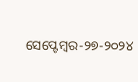ସେପ୍ଟେମ୍ବର-୨୭-୨୦୨୪